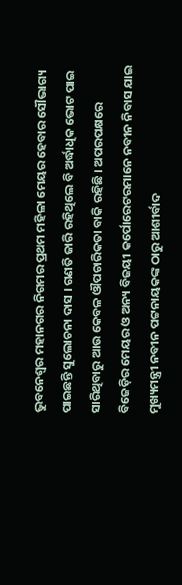ଭୁବନେଶ୍ୱର ମହାନଗର ନିଗମର ପ୍ରଥମ ମହିଳା ମେୟର ହେବାର ସୌଭାଗ୍ୟ ପାଇଛନ୍ତି ସୁଲୋଚନା ଦାସ । ଗଣତି ଜାରି ରହିଥିଲେ ବି ଅର୍ଦ୍ଧାଧିକ ଭୋଟ ପାଇ ସାରିଥିବାରୁ ଆଉ କେବଳ ଔପଚାରିକତା ବାକି ରହିଛି । ଅପରପକ୍ଷରେ ବିଜେଡ଼ିର ମେୟର ଓ ଅନ୍ୟ ବିଜୟୀ କର୍ପୋରେଟରମାନେ ନବୀନ ନିବାସ ଯାଇ ମୁଖ୍ୟମନ୍ତ୍ରୀ ନବୀନ ପଟ୍ଟନାୟକଙ୍କ ଠାରୁ ଆଶୀର୍ବାଦ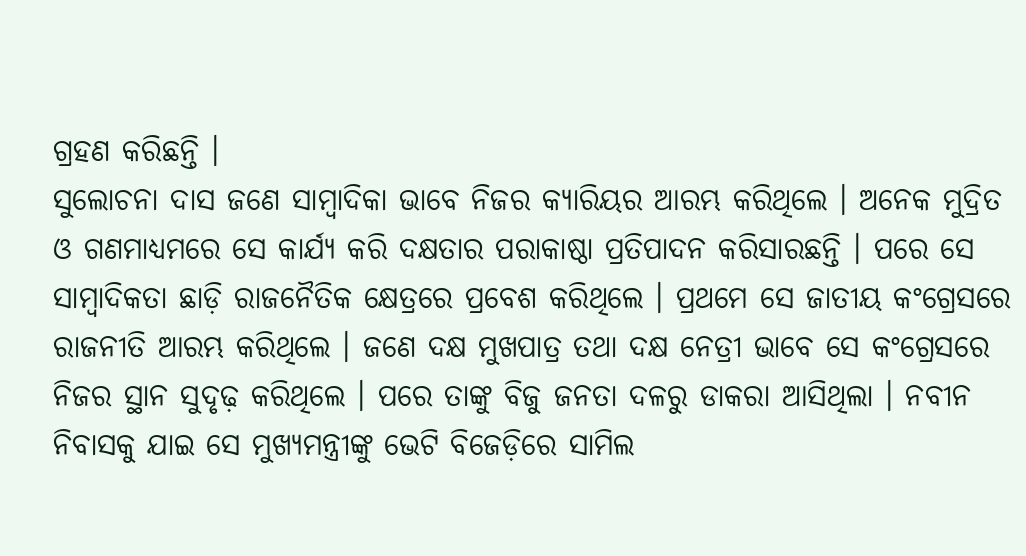ଗ୍ରହଣ କରିଛନ୍ତି ।
ସୁଲୋଚନା ଦାସ ଜଣେ ସାମ୍ବାଦିକା ଭାବେ ନିଜର କ୍ୟାରିୟର ଆରମ୍ଭ କରିଥିଲେ । ଅନେକ ମୁଦ୍ରିତ ଓ ଗଣମାଧ୍ୟମରେ ସେ କାର୍ଯ୍ୟ କରି ଦକ୍ଷତାର ପରାକାଷ୍ଠା ପ୍ରତିପାଦନ କରିସାରଛନ୍ତି । ପରେ ସେ ସାମ୍ବାଦିକତା ଛାଡ଼ି ରାଜନୈତିକ କ୍ଷେତ୍ରରେ ପ୍ରବେଶ କରିଥିଲେ । ପ୍ରଥମେ ସେ ଜାତୀୟ କଂଗ୍ରେସରେ ରାଜନୀତି ଆରମ୍ଭ କରିଥିଲେ । ଜଣେ ଦକ୍ଷ ମୁଖପାତ୍ର ତଥା ଦକ୍ଷ ନେତ୍ରୀ ଭାବେ ସେ କଂଗ୍ରେସରେ ନିଜର ସ୍ଥାନ ସୁଦୃଢ଼ କରିଥିଲେ । ପରେ ତାଙ୍କୁ ବିଜୁ ଜନତା ଦଳରୁ ଡାକରା ଆସିଥିଲା । ନବୀନ ନିବାସକୁ ଯାଇ ସେ ମୁଖ୍ୟମନ୍ତ୍ରୀଙ୍କୁ ଭେଟି ବିଜେଡ଼ିରେ ସାମିଲ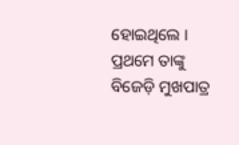ହୋଇଥିଲେ । ପ୍ରଥମେ ତାଙ୍କୁ ବିଜେଡ଼ି ମୁଖପାତ୍ର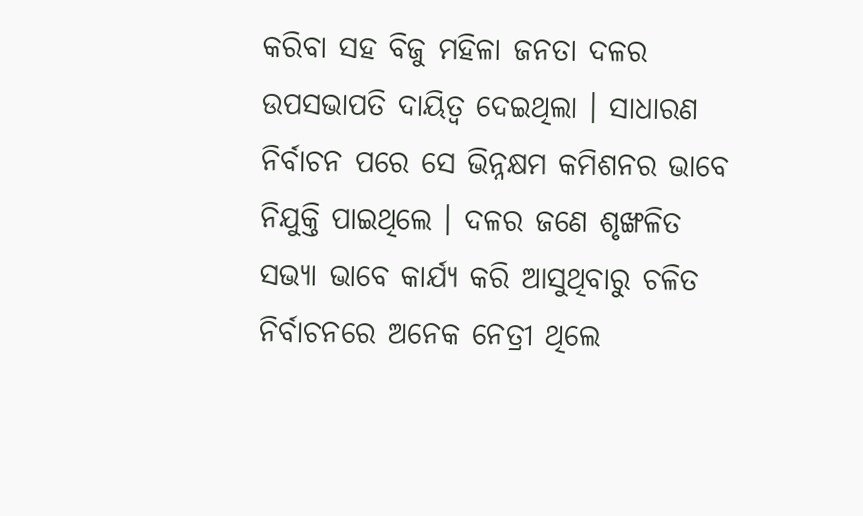କରିବା ସହ ବିଜୁ ମହିଳା ଜନତା ଦଳର ଉପସଭାପତି ଦାୟିତ୍ୱ ଦେଇଥିଲା । ସାଧାରଣ ନିର୍ବାଚନ ପରେ ସେ ଭିନ୍ନକ୍ଷମ କମିଶନର ଭାବେ ନିଯୁକ୍ତି ପାଇଥିଲେ । ଦଳର ଜଣେ ଶୃଙ୍ଖଳିତ ସଭ୍ୟା ଭାବେ କାର୍ଯ୍ୟ କରି ଆସୁଥିବାରୁ ଚଳିତ ନିର୍ବାଚନରେ ଅନେକ ନେତ୍ରୀ ଥିଲେ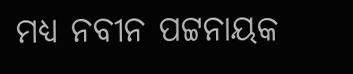ମଧ୍ୟ ନବୀନ ପଟ୍ଟନାୟକ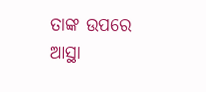ତାଙ୍କ ଉପରେ ଆସ୍ଥା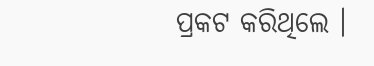ପ୍ରକଟ କରିଥିଲେ ।